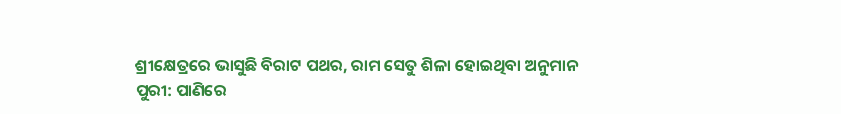ଶ୍ରୀକ୍ଷେତ୍ରରେ ଭାସୁଛି ବିରାଟ ପଥର, ରାମ ସେତୁ ଶିଳା ହୋଇଥିବା ଅନୁମାନ
ପୁରୀ: ପାଣିରେ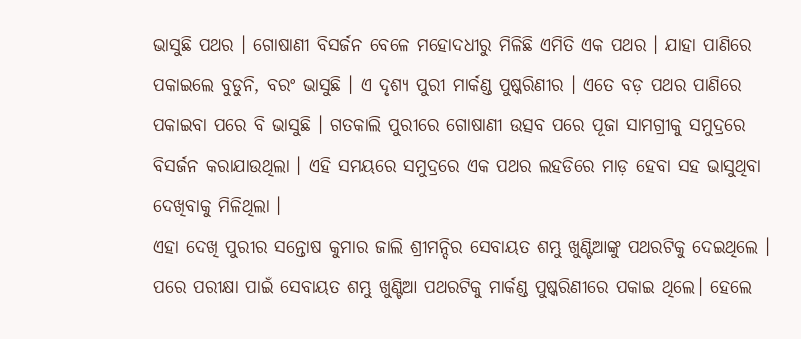ଭାସୁଛି ପଥର । ଗୋଷାଣୀ ବିସର୍ଜନ ବେଳେ ମହୋଦଧୀରୁ ମିଳିଛି ଏମିତି ଏକ ପଥର । ଯାହା ପାଣିରେ ପକାଇଲେ ବୁଡୁନି, ବରଂ ଭାସୁଛି । ଏ ଦୃଶ୍ୟ ପୁରୀ ମାର୍କଣ୍ଡ ପୁଷ୍କରିଣୀର । ଏତେ ବଡ଼ ପଥର ପାଣିରେ ପକାଇବା ପରେ ବି ଭାସୁଛି । ଗତକାଲି ପୁରୀରେ ଗୋଷାଣୀ ଉତ୍ସବ ପରେ ପୂଜା ସାମଗ୍ରୀକୁ ସମୁଦ୍ରରେ ବିସର୍ଜନ କରାଯାଉଥିଲା । ଏହି ସମୟରେ ସମୁଦ୍ରରେ ଏକ ପଥର ଲହଡିରେ ମାଡ଼ ହେବା ସହ ଭାସୁଥିବା ଦେଖିବାକୁ ମିଳିଥିଲା ।
ଏହା ଦେଖି ପୁରୀର ସନ୍ତୋଷ କୁମାର ଜାଲି ଶ୍ରୀମନ୍ଦିର ସେବାୟତ ଶମ୍ଭୁ ଖୁଣ୍ଟିଆଙ୍କୁ ପଥରଟିକୁ ଦେଇଥିଲେ । ପରେ ପରୀକ୍ଷା ପାଇଁ ସେବାୟତ ଶମ୍ଭୁ ଖୁଣ୍ଟିଆ ପଥରଟିକୁ ମାର୍କଣ୍ଡ ପୁଷ୍କରିଣୀରେ ପକାଇ ଥିଲେ। ହେଲେ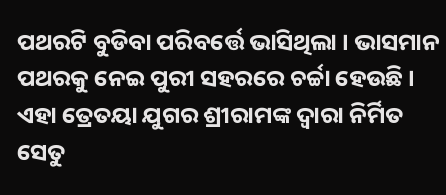ପଥରଟି ବୁଡିବା ପରିବର୍ତ୍ତେ ଭାସିଥିଲା । ଭାସମାନ ପଥରକୁ ନେଇ ପୁରୀ ସହରରେ ଚର୍ଚ୍ଚା ହେଉଛି । ଏହା ତ୍ରେତୟା ଯୁଗର ଶ୍ରୀରାମଙ୍କ ଦ୍ଵାରା ନିର୍ମିତ ସେତୁ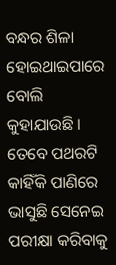ବନ୍ଧର ଶିଳା ହୋଇଥାଇପାରେ ବୋଲି କୁହାଯାଉଛି । ତେବେ ପଥରଟି କାହିଁକି ପାଣିରେ ଭାସୁଛି ସେନେଇ ପରୀକ୍ଷା କରିବାକୁ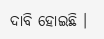ଦାବି ହୋଇଛି ।